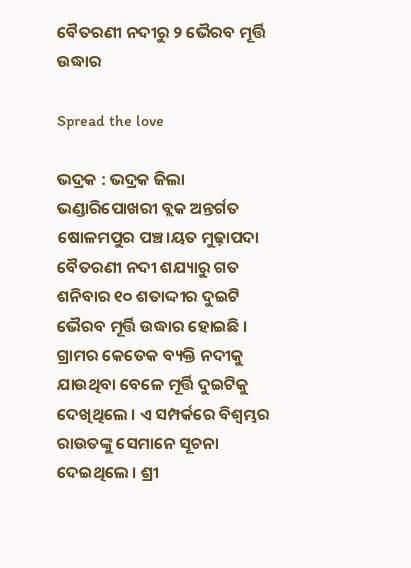ବୈତରଣୀ ନଦୀରୁ ୨ ଭୈରବ ମୂର୍ତ୍ତି ଉଦ୍ଧାର

Spread the love

ଭଦ୍ରକ : ଭଦ୍ରକ ଜିଲା ଭଣ୍ଡାରିପୋଖରୀ ବ୍ଲକ ଅନ୍ତର୍ଗତ ଷୋଳମପୁର ପଞ୍ଚ।ୟତ ମୁଢ଼ାପଦା ବୈତରଣୀ ନଦୀ ଶଯ୍ୟାରୁ ଗତ ଶନିବାର ୧୦ ଶତାଦ୍ଦୀର ଦୁଇଟି ଭୈରବ ମୂର୍ତ୍ତି ଉଦ୍ଧାର ହୋଇଛି । ଗ୍ରାମର କେତେକ ବ୍ୟକ୍ତି ନଦୀକୁ ଯାଉଥିବା ବେଳେ ମୂର୍ତ୍ତି ଦୁଇଟିକୁ ଦେଖିଥିଲେ । ଏ ସମ୍ପର୍କରେ ବିଶ୍ୱମ୍ଭର ରାଉତଙ୍କୁ ସେମାନେ ସୂଚନା ଦେଇଥିଲେ । ଶ୍ରୀ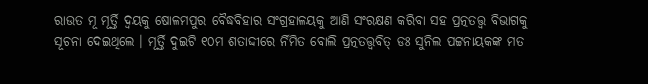ରାଉତ ମୂ ମୂର୍ତ୍ତି ଦ୍ୱୟକୁ ଷୋଳମପୁର ବୈଦ୍ଧବିହାର ସଂଗ୍ରହାଳୟକୁ ଆଣି ସଂରକ୍ଷଣ କରିବା ସହ ପ୍ରତ୍ନତତ୍ତ୍ୱ ବିଭାଗକୁ ସୂଚନା ଦେଇଥିଲେ । ମୂର୍ତ୍ତି ଦୁଇଟି ୧୦ମ ଶତାଦ୍ଦୀରେ ର୍ନିମିତ ବୋଲି ପ୍ରତ୍ନତତ୍ତ୍ୱବିତ୍ ଡଃ ସୁନିଲ ପଟ୍ଟନାୟକଙ୍କ ମତ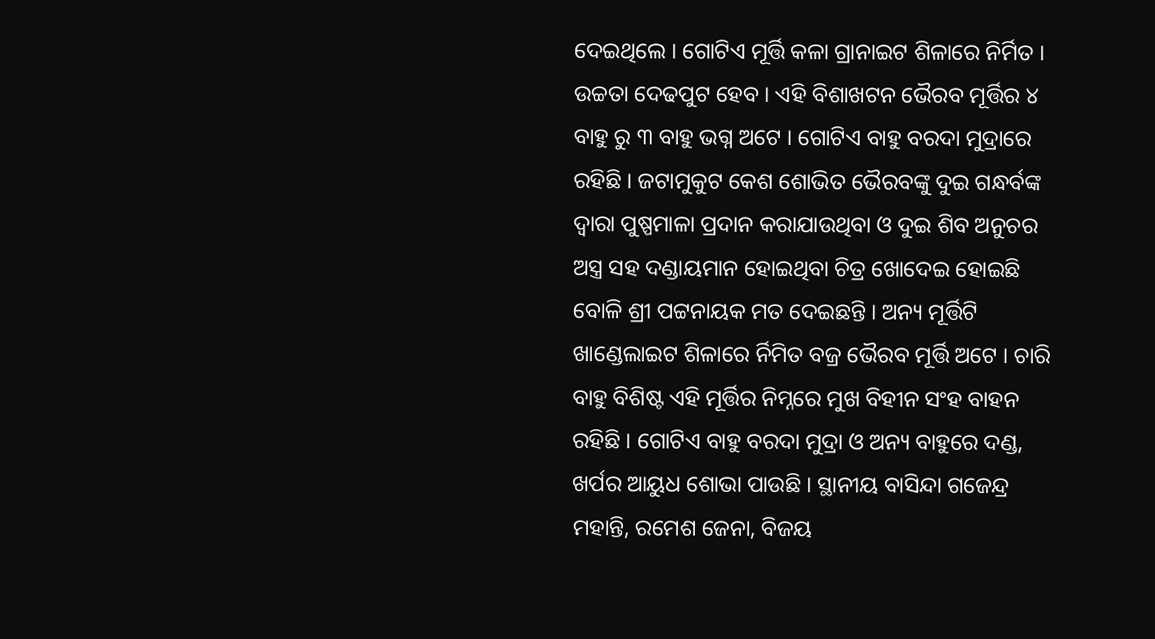ଦେଇଥିଲେ । ଗୋଟିଏ ମୂର୍ତ୍ତି କଳା ଗ୍ରାନାଇଟ ଶିଳାରେ ନିର୍ମିତ । ଉଚ୍ଚତା ଦେଢପୁଟ ହେବ । ଏହି ବିଶାଖଟନ ଭୈରବ ମୂର୍ତ୍ତିର ୪ ବାହୁ ରୁ ୩ ବାହୁ ଭଗ୍ନ ଅଟେ । ଗୋଟିଏ ବାହୁ ବରଦା ମୁଦ୍ରାରେ ରହିଛି । ଜଟାମୁକୁଟ କେଶ ଶୋଭିତ ଭୈରବଙ୍କୁ ଦୁଇ ଗନ୍ଧର୍ବଙ୍କ ଦ୍ୱାରା ପୁଷ୍ପମାଳା ପ୍ରଦାନ କରାଯାଉଥିବା ଓ ଦୁଇ ଶିବ ଅନୁଚର ଅସ୍ତ୍ର ସହ ଦଣ୍ଡାୟମାନ ହୋଇଥିବା ଚିତ୍ର ଖୋଦେଇ ହୋଇଛି ବୋଳି ଶ୍ରୀ ପଟ୍ଟନାୟକ ମତ ଦେଇଛନ୍ତି । ଅନ୍ୟ ମୂର୍ତ୍ତିଟି ଖାଣ୍ଡେଲାଇଟ ଶିଳାରେ ର୍ନିମିତ ବଜ୍ର ଭୈରବ ମୂର୍ତ୍ତି ଅଟେ । ଚାରି ବାହୁ ବିଶିଷ୍ଟ ଏହି ମୂର୍ତ୍ତିର ନିମ୍ନରେ ମୁଖ ବିହୀନ ସଂହ ବାହନ ରହିଛି । ଗୋଟିଏ ବାହୁ ବରଦା ମୁଦ୍ରା ଓ ଅନ୍ୟ ବାହୁରେ ଦଣ୍ଡ, ଖର୍ପର ଆୟୁଧ ଶୋଭା ପାଉଛି । ସ୍ଥାନୀୟ ବାସିନ୍ଦା ଗଜେନ୍ଦ୍ର ମହାନ୍ତି, ରମେଶ ଜେନା, ବିଜୟ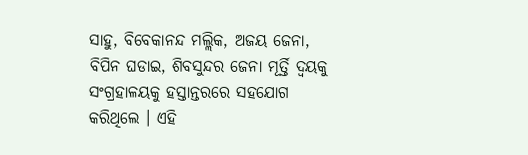ସାହୁ, ବିବେକାନନ୍ଦ ମଲ୍ଲିକ, ଅଜୟ ଜେନା, ବିପିନ ଘଡାଇ, ଶିବସୁନ୍ଦର ଜେନା ମୂର୍ତ୍ତି ଦ୍ୱୟକୁ ସଂଗ୍ରହାଳୟକୁ ହସ୍ତାନ୍ତରରେ ସହଯୋଗ କରିଥିଲେ । ଏହି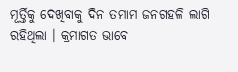ମୂର୍ତ୍ତିକୁ ଦେଖିବାକୁ ଦିନ ତମାମ ଜନଗହଳି ଲାଗି ରହିଥିଲା । କ୍ରମାଗତ ଭାବେ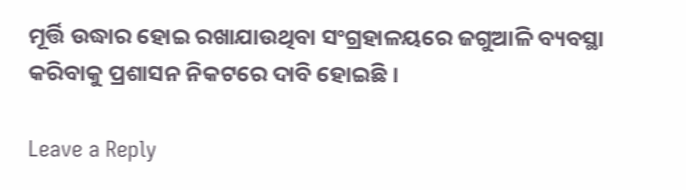ମୂର୍ତ୍ତି ଉଦ୍ଧାର ହୋଇ ରଖାଯାଉଥିବା ସଂଗ୍ରହାଳୟରେ ଜଗୁଆଳି ବ୍ୟବସ୍ଥା କରିବାକୁ ପ୍ରଶାସନ ନିକଟରେ ଦାବି ହୋଇଛି ।

Leave a Reply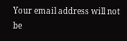Your email address will not be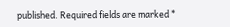published. Required fields are marked *